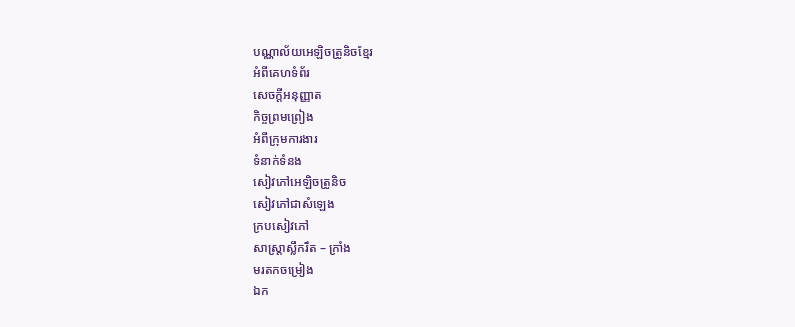បណ្ណាល័យអេឡិចត្រូនិចខ្មែរ
អំពីគេហទំព័រ
សេចក្ដីអនុញ្ញាត
កិច្ចព្រមព្រៀង
អំពីក្រុមការងារ
ទំនាក់ទំនង
សៀវភៅអេឡិចត្រូនិច
សៀវភៅជាសំឡេង
ក្របសៀវភៅ
សាស្ត្រាស្លឹករឹត – ក្រាំង
មរតកចម្រៀង
ឯក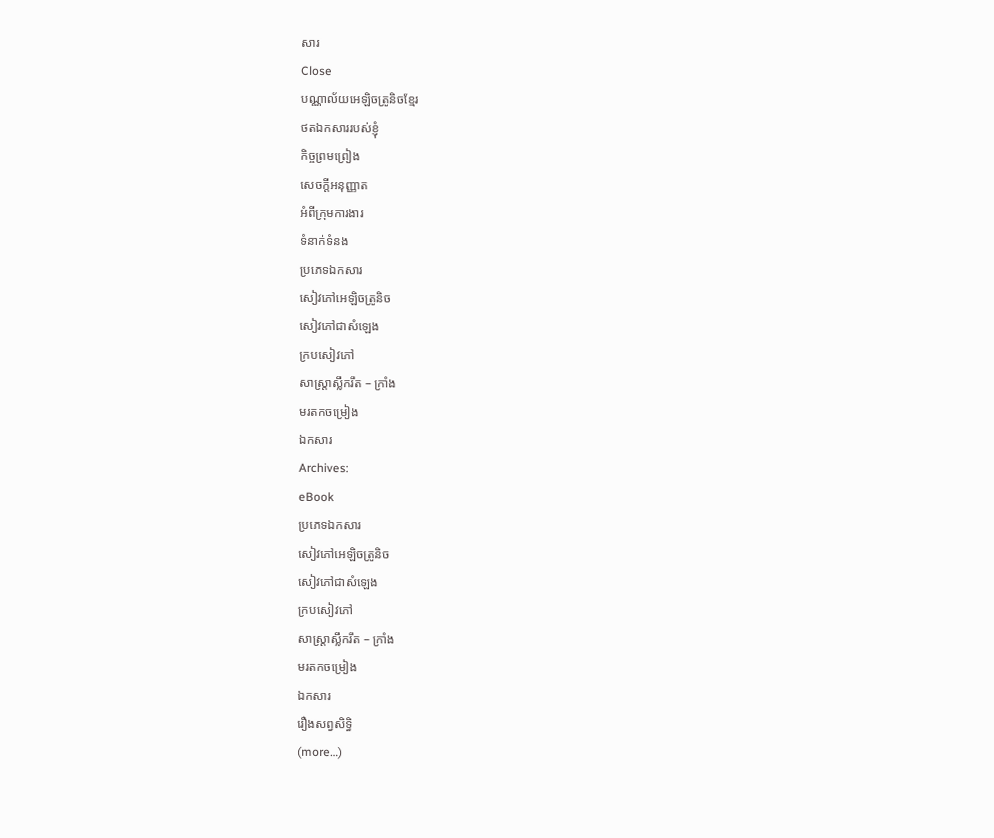សារ
Close
បណ្ណាល័យអេឡិចត្រូនិចខ្មែរ
ថតឯកសាររបស់ខ្ញុំ
កិច្ចព្រមព្រៀង
សេចក្ដីអនុញ្ញាត
អំពីក្រុមការងារ
ទំនាក់ទំនង
ប្រភេទឯកសារ
សៀវភៅអេឡិចត្រូនិច
សៀវភៅជាសំឡេង
ក្របសៀវភៅ
សាស្ត្រាស្លឹករឹត – ក្រាំង
មរតកចម្រៀង
ឯកសារ
Archives:
eBook
ប្រភេទឯកសារ
សៀវភៅអេឡិចត្រូនិច
សៀវភៅជាសំឡេង
ក្របសៀវភៅ
សាស្ត្រាស្លឹករឹត – ក្រាំង
មរតកចម្រៀង
ឯកសារ
រឿងសព្វសិទ្ធិ
(more…)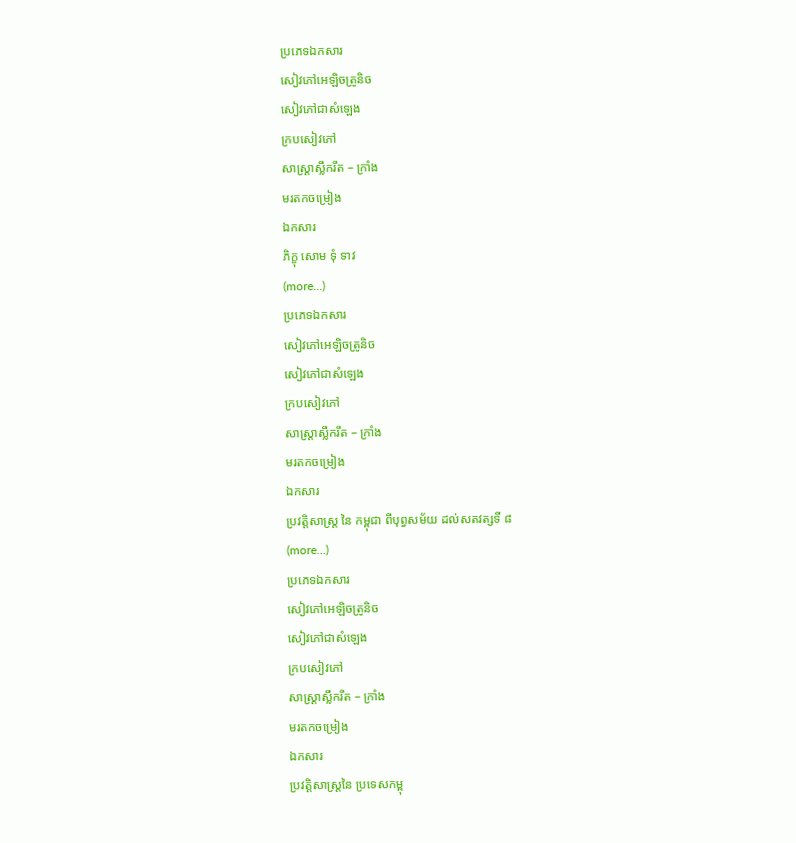ប្រភេទឯកសារ
សៀវភៅអេឡិចត្រូនិច
សៀវភៅជាសំឡេង
ក្របសៀវភៅ
សាស្ត្រាស្លឹករឹត – ក្រាំង
មរតកចម្រៀង
ឯកសារ
ភិក្ខុ សោម ទុំ ទាវ
(more…)
ប្រភេទឯកសារ
សៀវភៅអេឡិចត្រូនិច
សៀវភៅជាសំឡេង
ក្របសៀវភៅ
សាស្ត្រាស្លឹករឹត – ក្រាំង
មរតកចម្រៀង
ឯកសារ
ប្រវត្តិសាស្ត្រ នៃ កម្ពុជា ពីបុព្វសម័យ ដល់សតវត្សទី ៨
(more…)
ប្រភេទឯកសារ
សៀវភៅអេឡិចត្រូនិច
សៀវភៅជាសំឡេង
ក្របសៀវភៅ
សាស្ត្រាស្លឹករឹត – ក្រាំង
មរតកចម្រៀង
ឯកសារ
ប្រវត្តិសាស្ត្រនៃ ប្រទេសកម្ពុ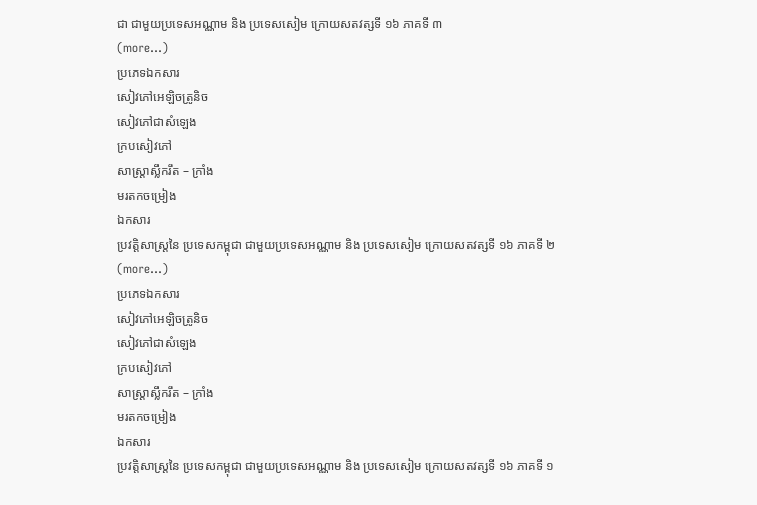ជា ជាមួយប្រទេសអណ្ណាម និង ប្រទេសសៀម ក្រោយសតវត្សទី ១៦ ភាគទី ៣
(more…)
ប្រភេទឯកសារ
សៀវភៅអេឡិចត្រូនិច
សៀវភៅជាសំឡេង
ក្របសៀវភៅ
សាស្ត្រាស្លឹករឹត – ក្រាំង
មរតកចម្រៀង
ឯកសារ
ប្រវត្តិសាស្ត្រនៃ ប្រទេសកម្ពុជា ជាមួយប្រទេសអណ្ណាម និង ប្រទេសសៀម ក្រោយសតវត្សទី ១៦ ភាគទី ២
(more…)
ប្រភេទឯកសារ
សៀវភៅអេឡិចត្រូនិច
សៀវភៅជាសំឡេង
ក្របសៀវភៅ
សាស្ត្រាស្លឹករឹត – ក្រាំង
មរតកចម្រៀង
ឯកសារ
ប្រវត្តិសាស្ត្រនៃ ប្រទេសកម្ពុជា ជាមួយប្រទេសអណ្ណាម និង ប្រទេសសៀម ក្រោយសតវត្សទី ១៦ ភាគទី ១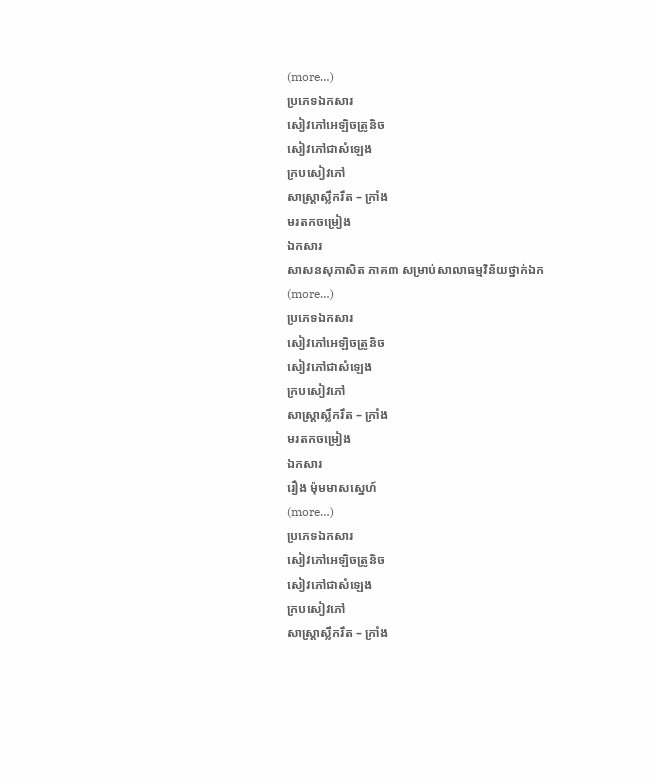(more…)
ប្រភេទឯកសារ
សៀវភៅអេឡិចត្រូនិច
សៀវភៅជាសំឡេង
ក្របសៀវភៅ
សាស្ត្រាស្លឹករឹត – ក្រាំង
មរតកចម្រៀង
ឯកសារ
សាសនសុភាសិត ភាគ៣ សម្រាប់សាលាធម្មវិន័យថ្នាក់ឯក
(more…)
ប្រភេទឯកសារ
សៀវភៅអេឡិចត្រូនិច
សៀវភៅជាសំឡេង
ក្របសៀវភៅ
សាស្ត្រាស្លឹករឹត – ក្រាំង
មរតកចម្រៀង
ឯកសារ
រឿង ម៉ុមមាសស្នេហ៍
(more…)
ប្រភេទឯកសារ
សៀវភៅអេឡិចត្រូនិច
សៀវភៅជាសំឡេង
ក្របសៀវភៅ
សាស្ត្រាស្លឹករឹត – ក្រាំង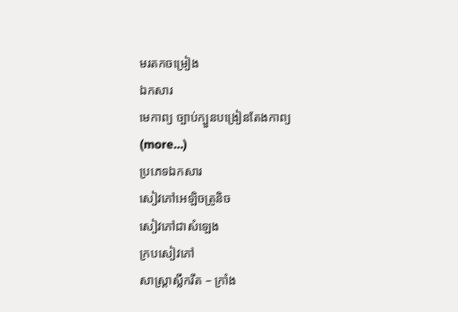មរតកចម្រៀង
ឯកសារ
មេកាព្យ ច្បាប់ក្បួនបង្រៀនតែងកាព្យ
(more…)
ប្រភេទឯកសារ
សៀវភៅអេឡិចត្រូនិច
សៀវភៅជាសំឡេង
ក្របសៀវភៅ
សាស្ត្រាស្លឹករឹត – ក្រាំង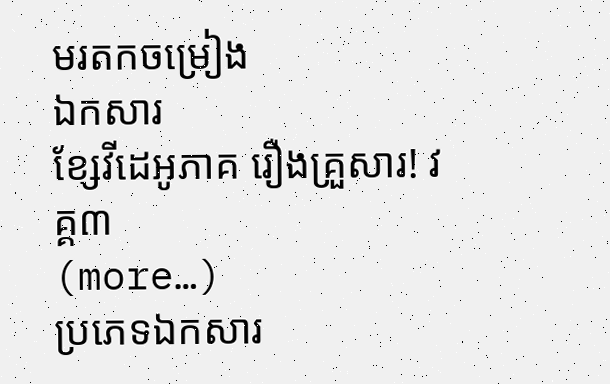មរតកចម្រៀង
ឯកសារ
ខ្សែវីដេអូភាគ រឿងគ្រួសារ! វគ្គ៣
(more…)
ប្រភេទឯកសារ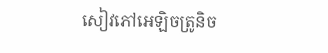សៀវភៅអេឡិចត្រូនិច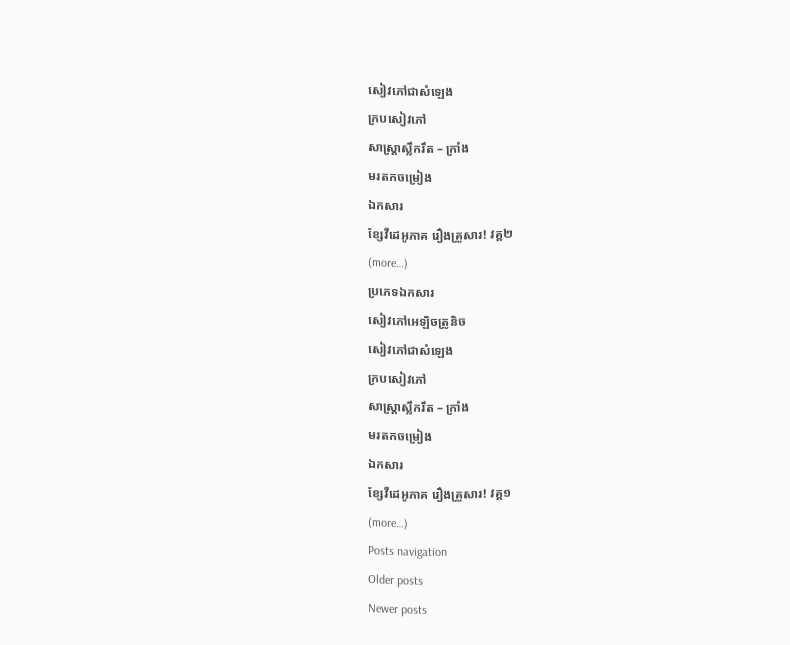សៀវភៅជាសំឡេង
ក្របសៀវភៅ
សាស្ត្រាស្លឹករឹត – ក្រាំង
មរតកចម្រៀង
ឯកសារ
ខ្សែវីដេអូភាគ រឿងគ្រួសារ! វគ្គ២
(more…)
ប្រភេទឯកសារ
សៀវភៅអេឡិចត្រូនិច
សៀវភៅជាសំឡេង
ក្របសៀវភៅ
សាស្ត្រាស្លឹករឹត – ក្រាំង
មរតកចម្រៀង
ឯកសារ
ខ្សែវីដេអូភាគ រឿងគ្រួសារ! វគ្គ១
(more…)
Posts navigation
Older posts
Newer posts